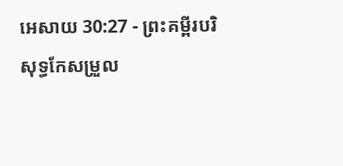អេសាយ 30:27 - ព្រះគម្ពីរបរិសុទ្ធកែសម្រួល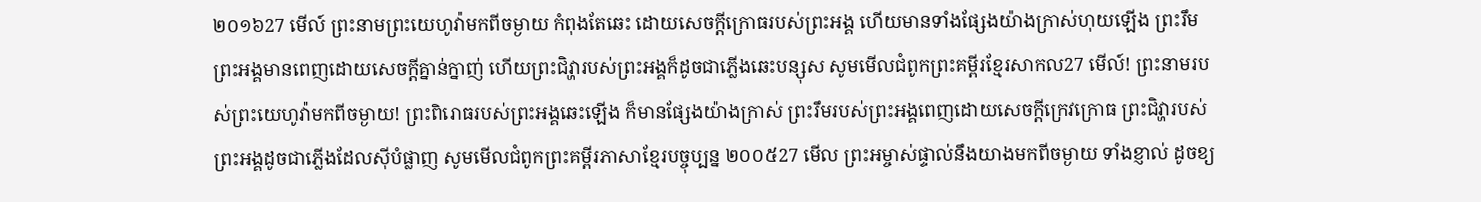២០១៦27 មើល៍ ព្រះនាមព្រះយេហូវ៉ាមកពីចម្ងាយ កំពុងតែឆេះ ដោយសេចក្ដីក្រោធរបស់ព្រះអង្គ ហើយមានទាំងផ្សែងយ៉ាងក្រាស់ហុយឡើង ព្រះរឹមព្រះអង្គមានពេញដោយសេចក្ដីគ្នាន់ក្នាញ់ ហើយព្រះជិវ្ហារបស់ព្រះអង្គក៏ដូចជាភ្លើងឆេះបន្សុស សូមមើលជំពូកព្រះគម្ពីរខ្មែរសាកល27 មើល៍! ព្រះនាមរបស់ព្រះយេហូវ៉ាមកពីចម្ងាយ! ព្រះពិរោធរបស់ព្រះអង្គឆេះឡើង ក៏មានផ្សែងយ៉ាងក្រាស់ ព្រះរឹមរបស់ព្រះអង្គពេញដោយសេចក្ដីក្រេវក្រោធ ព្រះជិវ្ហារបស់ព្រះអង្គដូចជាភ្លើងដែលស៊ីបំផ្លាញ សូមមើលជំពូកព្រះគម្ពីរភាសាខ្មែរបច្ចុប្បន្ន ២០០៥27 មើល ព្រះអម្ចាស់ផ្ទាល់នឹងយាងមកពីចម្ងាយ ទាំងខ្ញាល់ ដូចខ្យ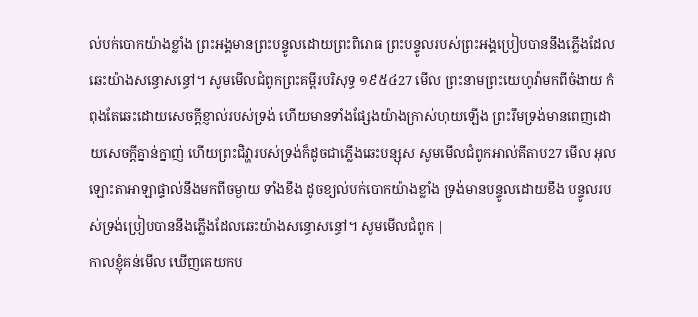ល់បក់បោកយ៉ាងខ្លាំង ព្រះអង្គមានព្រះបន្ទូលដោយព្រះពិរោធ ព្រះបន្ទូលរបស់ព្រះអង្គប្រៀបបាននឹងភ្លើងដែលឆេះយ៉ាងសន្ធោសន្ធៅ។ សូមមើលជំពូកព្រះគម្ពីរបរិសុទ្ធ ១៩៥៤27 មើល ព្រះនាមព្រះយេហូវ៉ាមកពីចំងាយ កំពុងតែឆេះដោយសេចក្ដីខ្ញាល់របស់ទ្រង់ ហើយមានទាំងផ្សែងយ៉ាងក្រាស់ហុយឡើង ព្រះរឹមទ្រង់មានពេញដោយសេចក្ដីគ្នាន់ក្នាញ់ ហើយព្រះជិវ្ហារបស់ទ្រង់ក៏ដូចជាភ្លើងឆេះបន្សុស សូមមើលជំពូកអាល់គីតាប27 មើល អុលឡោះតាអាឡាផ្ទាល់នឹងមកពីចម្ងាយ ទាំងខឹង ដូចខ្យល់បក់បោកយ៉ាងខ្លាំង ទ្រង់មានបន្ទូលដោយខឹង បន្ទូលរបស់ទ្រង់ប្រៀបបាននឹងភ្លើងដែលឆេះយ៉ាងសន្ធោសន្ធៅ។ សូមមើលជំពូក |
កាលខ្ញុំគន់មើល ឃើញគេយកប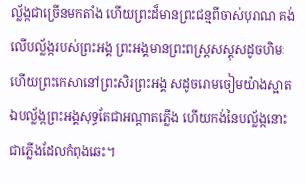ល្ល័ង្កជាច្រើនមកតាំង ហើយព្រះដ៏មានព្រះជន្មពីចាស់បុរាណ គង់លើបល្ល័ង្ករបស់ព្រះអង្គ ព្រះអង្គមានព្រះពស្ត្រសស្គុសដូចហិមៈ ហើយព្រះកេសានៅព្រះសិរព្រះអង្គ សដូចរោមចៀមយ៉ាងស្អាត ឯបល្ល័ង្កព្រះអង្គសុទ្ធតែជាអណ្ដាតភ្លើង ហើយកង់នៃបល្ល័ង្កនោះ ជាភ្លើងដែលកំពុងឆេះ។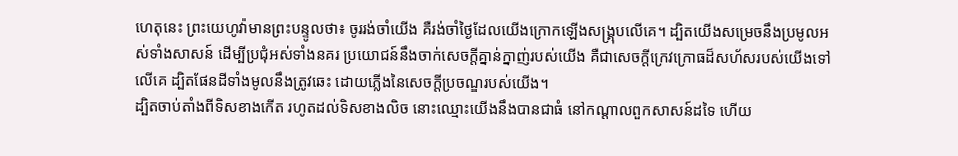ហេតុនេះ ព្រះយេហូវ៉ាមានព្រះបន្ទូលថា៖ ចូររង់ចាំយើង គឺរង់ចាំថ្ងៃដែលយើងក្រោកឡើងសង្គ្រុបលើគេ។ ដ្បិតយើងសម្រេចនឹងប្រមូលអស់ទាំងសាសន៍ ដើម្បីប្រជុំអស់ទាំងនគរ ប្រយោជន៍នឹងចាក់សេចក្ដីគ្នាន់ក្នាញ់របស់យើង គឺជាសេចក្ដីក្រេវក្រោធដ៏សហ័សរបស់យើងទៅលើគេ ដ្បិតផែនដីទាំងមូលនឹងត្រូវឆេះ ដោយភ្លើងនៃសេចក្ដីប្រចណ្ឌរបស់យើង។
ដ្បិតចាប់តាំងពីទិសខាងកើត រហូតដល់ទិសខាងលិច នោះឈ្មោះយើងនឹងបានជាធំ នៅកណ្ដាលពួកសាសន៍ដទៃ ហើយ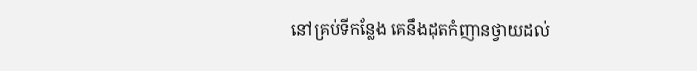នៅគ្រប់ទីកន្លែង គេនឹងដុតកំញានថ្វាយដល់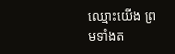ឈ្មោះយើង ព្រមទាំងត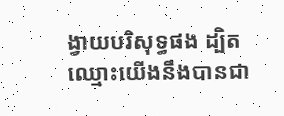ង្វាយបរិសុទ្ធផង ដ្បិតឈ្មោះយើងនឹងបានជា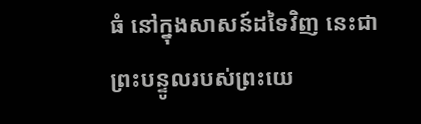ធំ នៅក្នុងសាសន៍ដទៃវិញ នេះជាព្រះបន្ទូលរបស់ព្រះយេ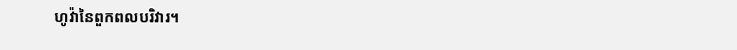ហូវ៉ានៃពួកពលបរិវារ។